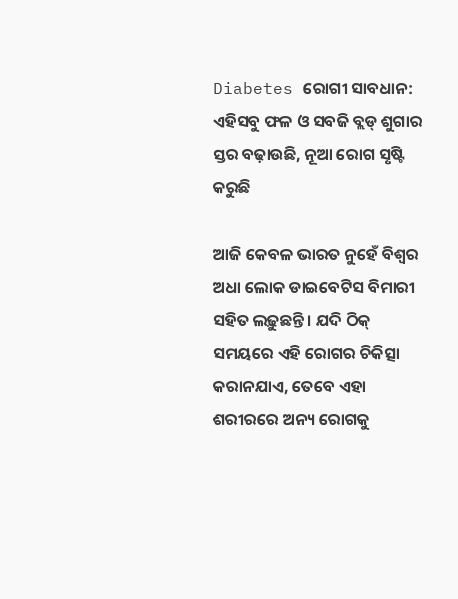Diabetes ରୋଗୀ ସାବଧାନ: ଏହିସବୁ ଫଳ ଓ ସବଜି ବ୍ଲଡ୍ ଶୁଗାର ସ୍ତର ବଢ଼ାଉଛି, ନୂଆ ରୋଗ ସୃଷ୍ଟି କରୁଛି

ଆଜି କେବଳ ଭାରତ ନୁହେଁ ବିଶ୍ୱର ଅଧା ଲୋକ ଡାଇବେଟିସ ବିମାରୀ ସହିତ ଲଢ଼ୁଛନ୍ତି । ଯଦି ଠିକ୍ ସମୟରେ ଏହି ରୋଗର ଚିକିତ୍ସା କରାନଯାଏ, ତେବେ ଏହା ଶରୀରରେ ଅନ୍ୟ ରୋଗକୁ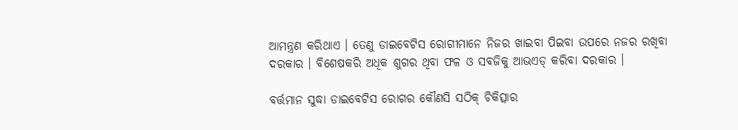ଆମନ୍ତ୍ରଣ କରିଥାଏ । ତେଣୁ ଡାଇବେଟିସ ରୋଗୀମାନେ ନିଜର ଖାଇବା ପିଇବା ଉପରେ ନଜର ରଖିବା ଦରକାର । ବିଶେଷକରି ଅଧିକ ଶୁଗର ଥିବା ଫଳ ଓ ସବଜିକୁ ଆଭଏଡ୍ କରିବା ଦରକାର ।

ବର୍ତ୍ତମାନ ସୁଦ୍ଧା ଡାଇବେଟିସ ରୋଗର କୌଣସି ସଠିକ୍ ଚିକିତ୍ସାର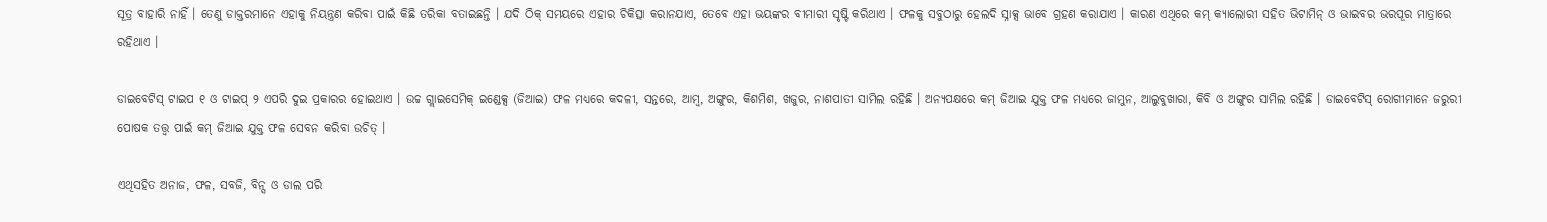ସୂତ୍ର ବାହାରି ନାହିଁ । ତେଣୁ ଡାକ୍ତରମାନେ ଏହାକୁ ନିୟନ୍ତ୍ରଣ କରିବା ପାଇଁ କିଛି ତରିକା ବତାଇଛନ୍ତି । ଯଦି ଠିକ୍ ସମୟରେ ଏହାର ଚିକିତ୍ସା କରାନଯାଏ, ତେବେ ଏହା ଭୟଙ୍କର ବୀମାରୀ ସୃଷ୍ଟି କରିଥାଏ । ଫଳକୁ ସବୁଠାରୁ ହେଲଦି ସ୍ନାକ୍ସ ଭାବେ ଗ୍ରହଣ କରାଯାଏ । କାରଣ ଏଥିରେ କମ୍ କ୍ୟାଲୋରୀ ସହିତ ଭିଟାମିନ୍ ଓ ଭାଇବର ଭରପୂର ମାତ୍ରାରେ ରହିଥାଏ ।

ଡାଇବେଟିସ୍ ଟାଇପ ୧ ଓ ଟାଇପ୍ ୨ ଏପରି ଦୁଇ ପ୍ରକାରର ହୋଇଥାଏ । ଉଚ୍ଚ ଗ୍ଲାଇସେମିକ୍ ଇଣ୍ଡେକ୍ସ (ଜିଆଇ) ଫଳ ମଧ୍ୟରେ କଦଳୀ, ସନ୍ତରେ, ଆମ୍ବ, ଅଙ୍ଗୁର, କିଶମିଶ, ଖଜୁର, ନାଶପାତୀ ସାମିଲ ରହିଛି । ଅନ୍ୟପକ୍ଷରେ କମ୍ ଜିଆଇ ଯୁକ୍ତ ଫଳ ମଧ୍ୟରେ ଜାମୁନ, ଆଲୁବୁଖାରା, କିବି ଓ ଅଙ୍ଗୁର ସାମିଲ ରହିଛି । ଡାଇବେଟିସ୍ ରୋଗୀମାନେ ଜରୁରୀ ପୋଷକ ତତ୍ତ୍ୱ ପାଇଁ କମ୍ ଜିଆଇ ଯୁକ୍ତ ଫଳ ସେବନ କରିବା ଉଚିତ୍ ।

ଏଥିସହିତ ଅନାଜ, ଫଳ, ସବଜି, ବିନ୍ସ ଓ ଡାଲ ପରି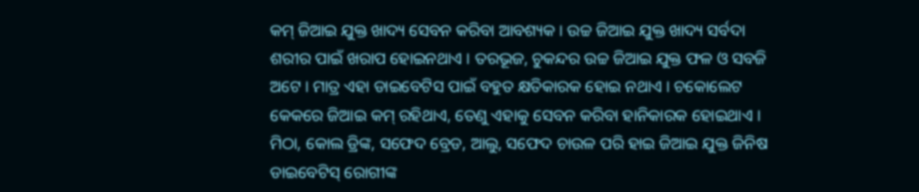କମ୍ ଜିଆଇ ଯୁକ୍ତ ଖାଦ୍ୟ ସେବନ କରିବା ଆବଶ୍ୟକ । ଉଚ୍ଚ ଜିଆଇ ଯୁକ୍ତ ଖାଦ୍ୟ ସର୍ବଦା ଶରୀର ପାଇଁ ଖରାପ ହୋଇନଥାଏ । ତରଭୂଜ, ଚୁକନ୍ଦର ଉଚ୍ଚ ଜିଆଇ ଯୁକ୍ତ ଫଳ ଓ ସବଜି ଅଟେ । ମାତ୍ର ଏହା ଡାଇବେଟିସ ପାଇଁ ବହୁତ କ୍ଷତିକାରକ ହୋଇ ନଥାଏ । ଚକୋଲେଟ କେକରେ ଜିଆଇ କମ୍ ରହିଥାଏ, ତେଣୁ ଏହାକୁ ସେବନ କରିବା ହାନିକାରକ ହୋଇଥାଏ । ମିଠା, କୋଲ ଡ୍ରିଙ୍କ, ସଫେଦ ବ୍ରେଡ, ଆଲୁ, ସଫେଦ ଚାଉଳ ପରି ହାଇ ଜିଆଇ ଯୁକ୍ତ ଜିନିଷ ଡାଇବେଟିସ୍ ରୋଗୀଙ୍କ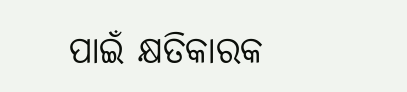ପାଇଁ କ୍ଷତିକାରକ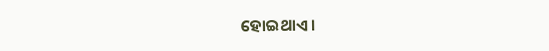ହୋଇଥାଏ ।